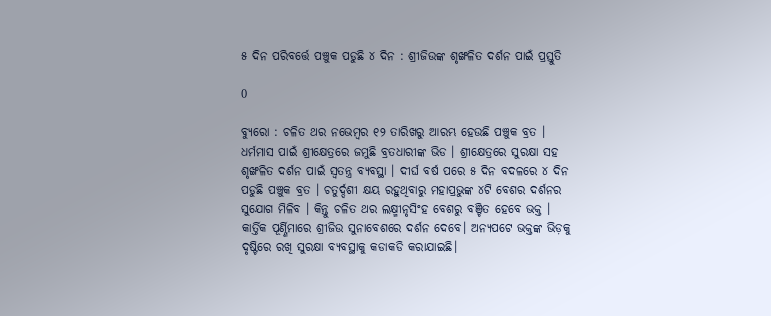୫ ଦିନ ପରିବର୍ତ୍ତେ ପଞ୍ଚୁକ ପଡୁଛି ୪ ଦିନ : ଶ୍ରୀଜିଉଙ୍କ ଶୃଙ୍ଖଳିତ ଦର୍ଶନ ପାଇଁ ପ୍ରସ୍ତୁତି

0

ବ୍ୟୁରୋ : ଚଳିତ ଥର ନଭେମ୍ବର ୧୨ ତାରିଖରୁ ଆରମ୍ଭ ହେଉଛି ପଞ୍ଚୁକ ବ୍ରତ । ଧର୍ମମାସ ପାଇଁ ଶ୍ରୀକ୍ଷେତ୍ରରେ ଜମୁଛି ବ୍ରତଧାରୀଙ୍କ ଭିଡ । ଶ୍ରୀକ୍ଷେତ୍ରରେ ସୁରକ୍ଷା ସହ ଶୃଙ୍ଖଳିତ ଦର୍ଶନ ପାଇଁ ସ୍ୱତନ୍ତ୍ର ବ୍ୟବସ୍ଥା । ଦୀର୍ଘ ବର୍ଷ ପରେ ୫ ଦିନ ବଦଳରେ ୪ ଦିନ ପଡୁଛି ପଞ୍ଚୁକ ବ୍ରତ । ଚତୁର୍ଦ୍ଦଶୀ କ୍ଷୟ ରହୁଥିବାରୁ ମହାପ୍ରଭୁଙ୍କ ୪ଟି ବେଶର ଦର୍ଶନର ସୁଯୋଗ ମିଳିବ । କିନ୍ତୁ ଚଳିତ ଥର ଲକ୍ଷ୍ମୀନୃସିଂହ ବେଶରୁ ବଞ୍ଚିତ ହେବେ ଭକ୍ତ । କାର୍ତ୍ତିକ ପୂର୍ଣ୍ଣିମାରେ ଶ୍ରୀଜିଉ ସୁନାବେଶରେ ଦର୍ଶନ ଦେବେ। ଅନ୍ୟପଟେ ଭକ୍ତଙ୍କ ଭିଡ଼କୁ ଦୃଷ୍ଟିରେ ରଖି ସୁରକ୍ଷା ବ୍ୟବସ୍ଥାକୁ କଡାକଡି କରାଯାଇଛି।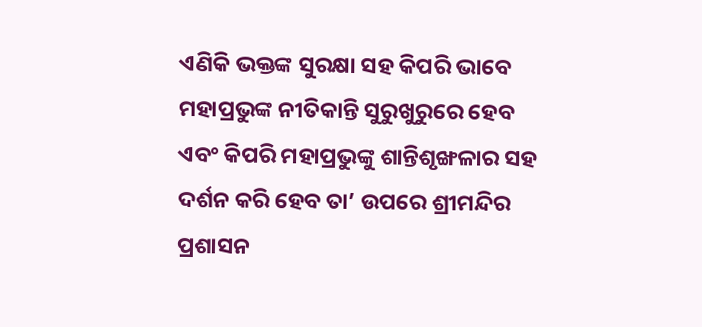ଏଣିକି ଭକ୍ତଙ୍କ ସୁରକ୍ଷା ସହ କିପରି ଭାବେ ମହାପ୍ରଭୁଙ୍କ ନୀତିକାନ୍ତି ସୁରୁଖୁରୁରେ ହେବ ଏବଂ କିପରି ମହାପ୍ରଭୁଙ୍କୁ ଶାନ୍ତିଶୃଙ୍ଖଳାର ସହ ଦର୍ଶନ କରି ହେବ ତା’ ଉପରେ ଶ୍ରୀମନ୍ଦିର ପ୍ରଶାସନ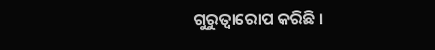ଗୁରୁତ୍ୱାରୋପ କରିଛି ।